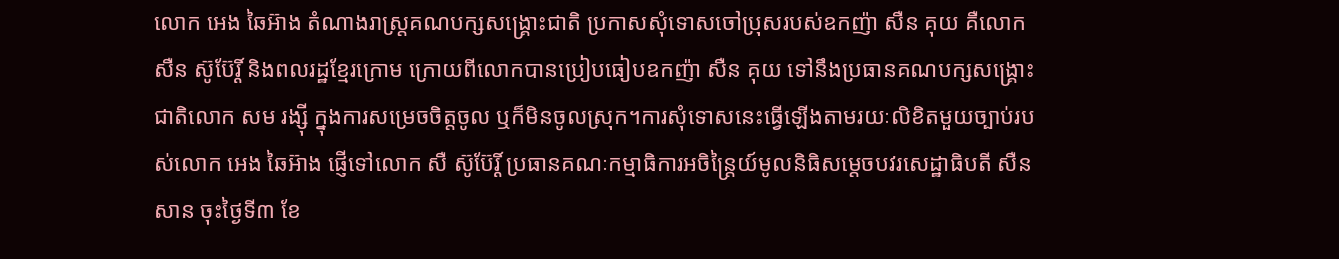លោក អេង ឆៃអ៊ាង តំណាងរាស្ត្រគណបក្សសង្គ្រោះជាតិ ប្រកាសសុំទោសចៅប្រុសរបស់ឧកញ៉ា សឺន គុយ គឺលោក សឺន ស៊ូប៊ែរ្តិ៍ និងពលរដ្ឋខ្មែរក្រោម ក្រោយពីលោកបានប្រៀបធៀបឧកញ៉ា សឺន គុយ ទៅនឹងប្រធានគណបក្សសង្គ្រោះជាតិលោក សម រង្ស៊ី ក្នុងការសម្រេចចិត្តចូល ឬក៏មិនចូលស្រុក។ការសុំទោសនេះធ្វើឡើងតាមរយៈលិខិតមួយច្បាប់របស់លោក អេង ឆៃអ៊ាង ផ្ញើទៅលោក សឺ ស៊ូប៊ែរ្តិ៍ ប្រធានគណៈកម្មាធិការអចិន្ត្រៃយ៍មូលនិធិសម្ដេចបវរសេដ្ឋាធិបតី សឺន សាន ចុះថ្ងៃទី៣ ខែ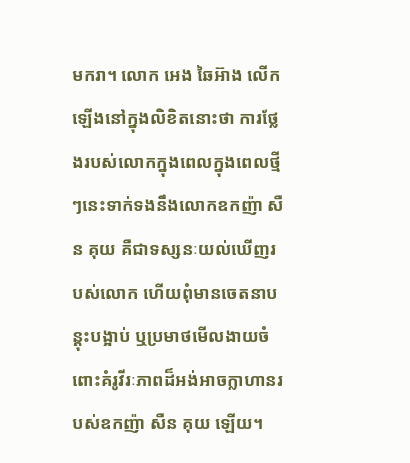មករា។ លោក អេង ឆៃអ៊ាង លើកឡើងនៅក្នុងលិខិតនោះថា ការថ្លែងរបស់លោកក្នុងពេលក្នុងពេលថ្មីៗនេះទាក់ទងនឹងលោកឧកញ៉ា សឺន គុយ គឺជាទស្សនៈយល់ឃើញរបស់លោក ហើយពុំមានចេតនាបន្តុះបង្អាប់ ឬប្រមាថមើលងាយចំពោះគំរូវីរៈភាពដ៏អង់អាចក្លាហានរបស់ឧកញ៉ា សឺន គុយ ឡើយ។